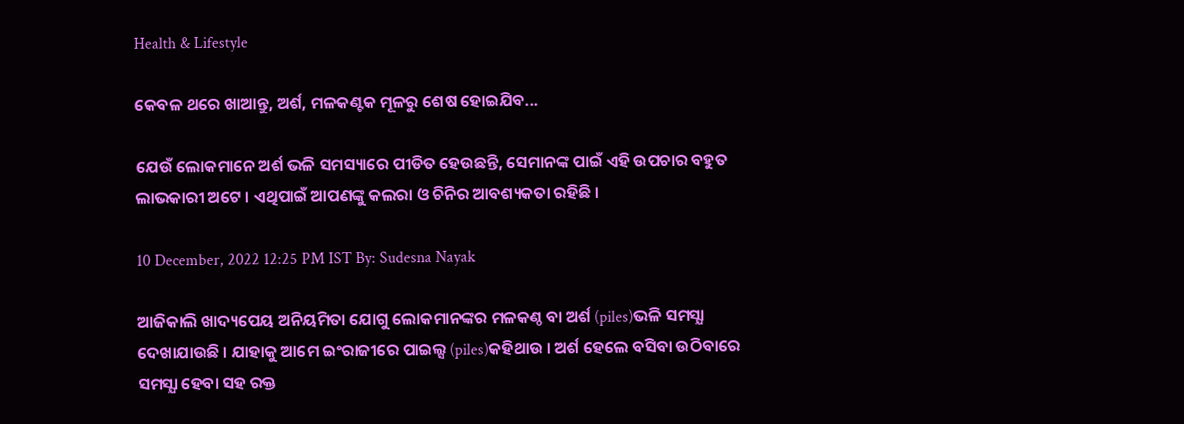Health & Lifestyle

କେବଳ ଥରେ ଖାଆନ୍ତୁ, ଅର୍ଶ, ମଳକଣ୍ଟକ ମୂଳରୁ ଶେଷ ହୋଇଯିବ...

ଯେଉଁ ଲୋକମାନେ ଅର୍ଶ ଭଳି ସମସ୍ୟାରେ ପୀଡିତ ହେଉଛନ୍ତି, ସେମାନଙ୍କ ପାଇଁ ଏହି ଉପଚାର ବହୁତ ଲାଭକାରୀ ଅଟେ । ଏଥିପାଇଁ ଆପଣଙ୍କୁ କଲରା ଓ ଚିନିର ଆବଶ୍ୟକତା ରହିଛି ।

10 December, 2022 12:25 PM IST By: Sudesna Nayak

ଆଜିକାଲି ଖାଦ୍ୟପେୟ ଅନିୟମିତା ଯୋଗୁ ଲୋକମାନଙ୍କର ମଳକଣ୍ଠ ବା ଅର୍ଶ (piles)ଭଳି ସମସ୍ଯା ଦେଖାଯାଉଛି । ଯାହାକୁ ଆମେ ଇଂରାଜୀରେ ପାଇଲ୍ସ (piles)କହିଥାଉ । ଅର୍ଶ ହେଲେ ବସିବା ଉଠିବାରେ ସମସ୍ଯା ହେବା ସହ ରକ୍ତ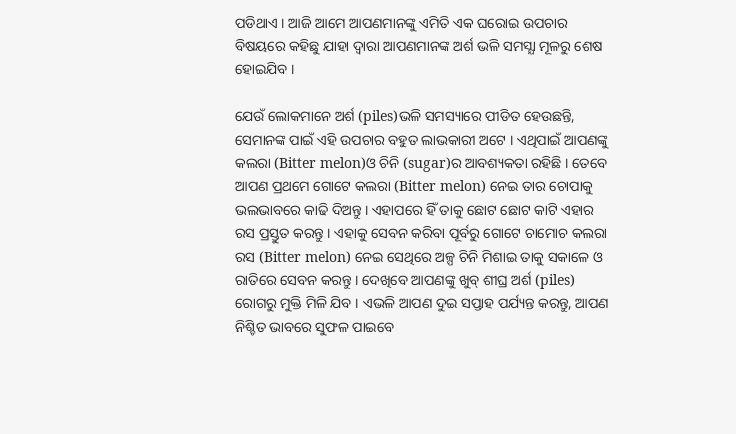ପଡିଥାଏ । ଆଜି ଆମେ ଆପଣମାନଙ୍କୁ ଏମିତି ଏକ ଘରୋଇ ଉପଚାର ବିଷୟରେ କହିଛୁ ଯାହା ଦ୍ଵାରା ଆପଣମାନଙ୍କ ଅର୍ଶ ଭଳି ସମସ୍ଯା ମୂଳରୁ ଶେଷ ହୋଇଯିବ ।

ଯେଉଁ ଲୋକମାନେ ଅର୍ଶ (piles)ଭଳି ସମସ୍ୟାରେ ପୀଡିତ ହେଉଛନ୍ତି, ସେମାନଙ୍କ ପାଇଁ ଏହି ଉପଚାର ବହୁତ ଲାଭକାରୀ ଅଟେ । ଏଥିପାଇଁ ଆପଣଙ୍କୁ କଲରା (Bitter melon)ଓ ଚିନି (sugar)ର ଆବଶ୍ୟକତା ରହିଛି । ତେବେ ଆପଣ ପ୍ରଥମେ ଗୋଟେ କଲରା (Bitter melon) ନେଇ ତାର ଚୋପାକୁ ଭଲଭାବରେ କାଢି ଦିଅନ୍ତୁ । ଏହାପରେ ହିଁ ତାକୁ ଛୋଟ ଛୋଟ କାଟି ଏହାର ରସ ପ୍ରସ୍ତୁତ କରନ୍ତୁ । ଏହାକୁ ସେବନ କରିବା ପୂର୍ବରୁ ଗୋଟେ ଚାମୋଚ କଲରା ରସ (Bitter melon) ନେଇ ସେଥିରେ ଅଳ୍ପ ଚିନି ମିଶାଇ ତାକୁ ସକାଳେ ଓ ରାତିରେ ସେବନ କରନ୍ତୁ । ଦେଖିବେ ଆପଣଙ୍କୁ ଖୁବ୍ ଶୀଘ୍ର ଅର୍ଶ (piles) ରୋଗରୁ ମୁକ୍ତି ମିଳି ଯିବ । ଏଭଳି ଆପଣ ଦୁଇ ସପ୍ତାହ ପର୍ଯ୍ୟନ୍ତ କରନ୍ତୁ, ଆପଣ ନିଶ୍ଚିତ ଭାବରେ ସୁଫଳ ପାଇବେ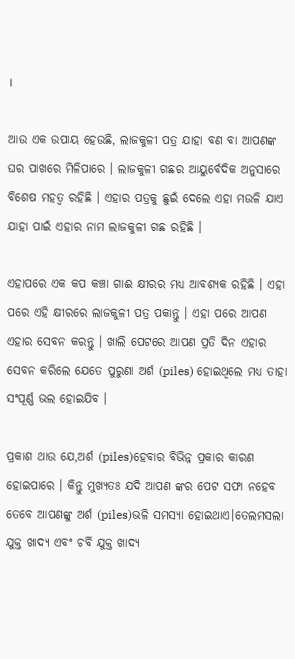।

ଆଉ ଏକ ଉପାୟ ହେଉଛି, ଲାଜକୁଳୀ ପତ୍ର ଯାହା ବଣ ବା ଆପଣଙ୍କ ଘର ପାଖରେ ମିଳିପାରେ । ଲାଜକୁଳୀ ଗଛର ଆୟୁର୍ବେଦିକ ଅନୁସାରେ ବିଶେଷ ମହତ୍ଵ ରହିଛି । ଏହାର ପତ୍ରକୁ ଛୁଇଁ ଦେଲେ ଏହା ମଉଳି ଯାଏ ଯାହା ପାଇଁ ଏହାର ନାମ ଲାଜକୁଳୀ ଗଛ ରହିଛି ।

ଏହାପରେ ଏକ କପ କଞ୍ଚା ଗାଈ କ୍ଷୀରର ମଧ୍ଯ ଆବଶ୍ୟକ ରହିଛି । ଏହା ପରେ ଏହି କ୍ଷୀରରେ ଲାଜକୁଳୀ ପତ୍ର ପକାନ୍ତୁ । ଏହା ପରେ ଆପଣ ଏହାର ସେବନ କରନ୍ତୁ । ଖାଲି ପେଟରେ ଆପଣ ପ୍ରତି ଦିନ ଏହାର ସେବନ କରିଲେ ଯେତେ ପୁରୁଣା ଅର୍ଶ (piles) ହୋଇଥିଲେ ମଧ୍ୟ ତାହା ସଂପୂର୍ଣ୍ଣ ଭଲ ହୋଇଯିବ ।

ପ୍ରକାଶ ଥାଉ ଯେ,ଅର୍ଶ (piles)ହେବାର ବିଭିନ୍ନ ପ୍ରକାର କାରଣ ହୋଇପାରେ । କିନ୍ତୁ ମୁଖ୍ୟତଃ ଯଦି ଆପଣ ଙ୍କର ପେଟ ସଫା ନହେବ ତେବେ ଆପଣଙ୍କୁ ଅର୍ଶ (piles)ଭଳି ସମସ୍ୟା ହୋଇଥାଏ।ତେଲମସଲା ଯୁକ୍ତ ଖାଦ୍ୟ ଏବଂ ଚର୍ବି ଯୁକ୍ତ ଖାଦ୍ୟ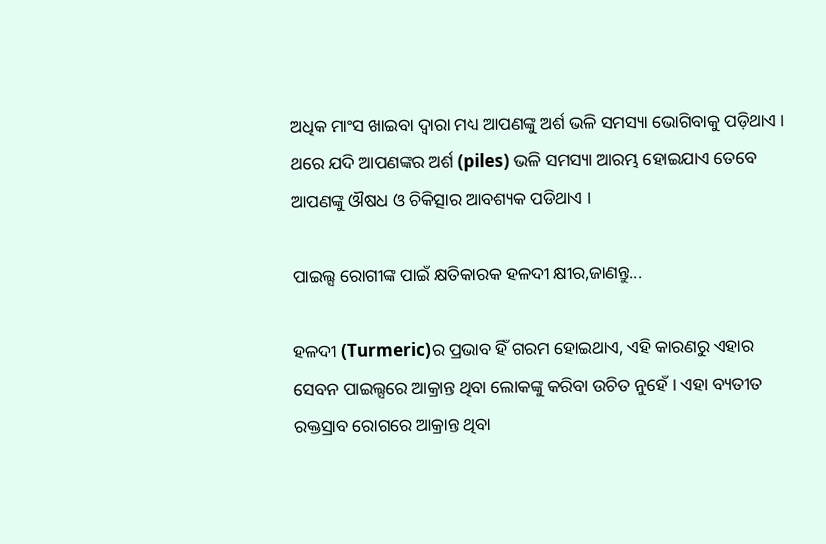ଅଧିକ ମାଂସ ଖାଇବା ଦ୍ବାରା ମଧ୍ୟ ଆପଣଙ୍କୁ ଅର୍ଶ ଭଳି ସମସ୍ୟା ଭୋଗିବାକୁ ପଡ଼ିଥାଏ । ଥରେ ଯଦି ଆପଣଙ୍କର ଅର୍ଶ (piles) ଭଳି ସମସ୍ୟା ଆରମ୍ଭ ହୋଇଯାଏ ତେବେ ଆପଣଙ୍କୁ ଔଷଧ ଓ ଚିକିତ୍ସାର ଆବଶ୍ୟକ ପଡିଥାଏ ।

ପାଇଲ୍ସ ରୋଗୀଙ୍କ ପାଇଁ କ୍ଷତିକାରକ ହଳଦୀ କ୍ଷୀର,ଜାଣନ୍ତୁ...

ହଳଦୀ (Turmeric)ର ପ୍ରଭାବ ହିଁ ଗରମ ହୋଇଥାଏ, ଏହି କାରଣରୁ ଏହାର ସେବନ ପାଇଲ୍ସରେ ଆକ୍ରାନ୍ତ ଥିବା ଲୋକଙ୍କୁ କରିବା ଉଚିତ ନୁହେଁ । ଏ‌ହା ବ୍ୟତୀତ ରକ୍ତସ୍ରାବ ରୋଗରେ ଆକ୍ରାନ୍ତ ଥିବା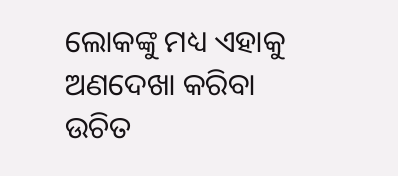ଲୋକଙ୍କୁ ମଧ୍ୟ ଏହାକୁ ଅଣଦେଖା କରିବା ଉଚିତ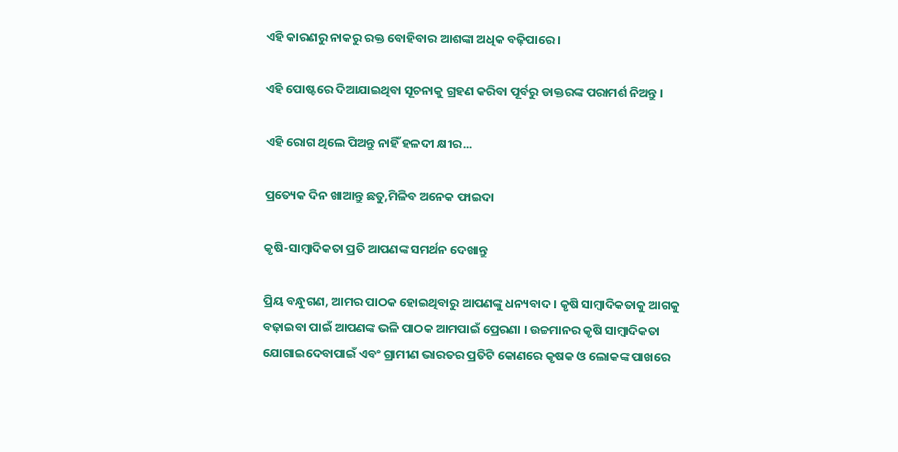ଏହି କାରଣରୁ ନାକରୁ ରକ୍ତ ବୋହିବାର ଆଶଙ୍କା ଅଧିକ ବଢ଼ିପାରେ ।

ଏହି ପୋଷ୍ଟରେ ଦିଆଯାଇଥିବା ସୂଚନାକୁ ଗ୍ରହଣ କରିବା ପୂର୍ବରୁ ଡାକ୍ତରଙ୍କ ପରାମର୍ଶ ନିଅନ୍ତୁ ।

ଏହି ରୋଗ ଥିଲେ ପିଅନ୍ତୁ ନାହିଁ ହଳଦୀ କ୍ଷୀର...

ପ୍ରତ୍ୟେକ ଦିନ ଖାଆନ୍ତୁ ଛତୁ,ମିଳିବ ଅନେକ ଫାଇଦା

କୃଷି-ସାମ୍ବାଦିକତା ପ୍ରତି ଆପଣଙ୍କ ସମର୍ଥନ ଦେଖାନ୍ତୁ

ପ୍ରିୟ ବନ୍ଧୁଗଣ, ଆମର ପାଠକ ହୋଇଥିବାରୁ ଆପଣଙ୍କୁ ଧନ୍ୟବାଦ । କୃଷି ସାମ୍ବାଦିକତାକୁ ଆଗକୁ ବଢ଼ାଇବା ପାଇଁ ଆପଣଙ୍କ ଭଳି ପାଠକ ଆମପାଇଁ ପ୍ରେରଣା । ଉଚ୍ଚମାନର କୃଷି ସାମ୍ବାଦିକତା ଯୋଗାଇଦେବାପାଇଁ ଏବଂ ଗ୍ରାମୀଣ ଭାରତର ପ୍ରତିଟି କୋଣରେ କୃଷକ ଓ ଲୋକଙ୍କ ପାଖରେ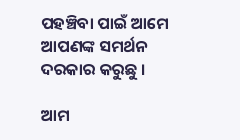ପହଞ୍ଚିବା ପାଇଁ ଆମେ ଆପଣଙ୍କ ସମର୍ଥନ ଦରକାର କରୁଛୁ ।

ଆମ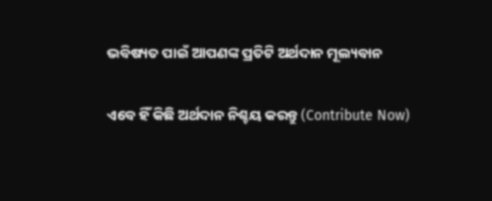ଭବିଷ୍ୟତ ପାଇଁ ଆପଣଙ୍କ ପ୍ରତିଟି ଅର୍ଥଦାନ ମୂଲ୍ୟବାନ

ଏବେ ହିଁ କିଛି ଅର୍ଥଦାନ ନିଶ୍ଚୟ କରନ୍ତୁ (Contribute Now)